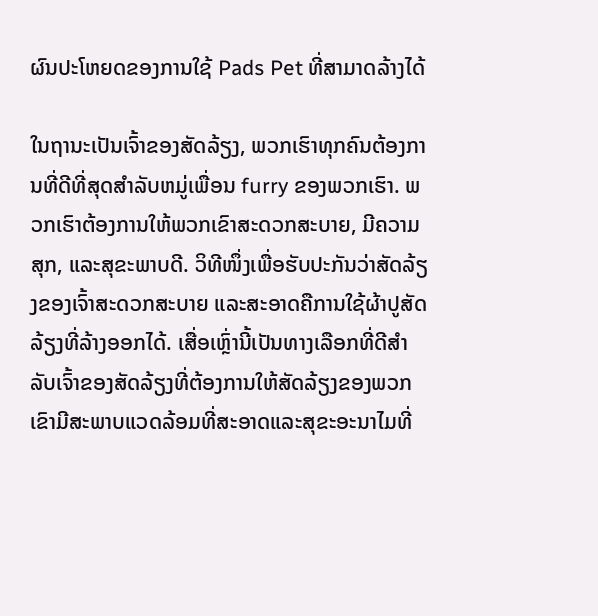ຜົນປະໂຫຍດຂອງການໃຊ້ Pads Pet ທີ່ສາມາດລ້າງໄດ້

ໃນຖານະເປັນເຈົ້າຂອງສັດລ້ຽງ, ພວກເຮົາທຸກຄົນຕ້ອງການທີ່ດີທີ່ສຸດສໍາລັບຫມູ່ເພື່ອນ furry ຂອງພວກເຮົາ. ພວກເຮົາຕ້ອງການໃຫ້ພວກເຂົາສະດວກສະບາຍ, ມີຄວາມສຸກ, ແລະສຸຂະພາບດີ. ວິທີໜຶ່ງເພື່ອຮັບປະກັນວ່າສັດລ້ຽງຂອງເຈົ້າສະດວກສະບາຍ ແລະສະອາດຄືການໃຊ້ຜ້າປູສັດລ້ຽງທີ່ລ້າງອອກໄດ້. ເສື່ອເຫຼົ່ານີ້ເປັນທາງເລືອກທີ່ດີສໍາລັບເຈົ້າຂອງສັດລ້ຽງທີ່ຕ້ອງການໃຫ້ສັດລ້ຽງຂອງພວກເຂົາມີສະພາບແວດລ້ອມທີ່ສະອາດແລະສຸຂະອະນາໄມທີ່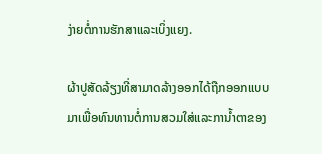ງ່າຍຕໍ່ການຮັກສາແລະເບິ່ງແຍງ.

ຜ້າປູສັດລ້ຽງທີ່ສາມາດລ້າງອອກໄດ້ຖືກອອກແບບມາເພື່ອທົນທານຕໍ່ການສວມໃສ່ແລະການ້ຳຕາຂອງ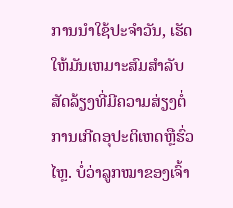ການນໍາໃຊ້ປະຈໍາວັນ, ເຮັດໃຫ້ມັນເຫມາະສົມສໍາລັບສັດລ້ຽງທີ່ມີຄວາມສ່ຽງຕໍ່ການເກີດອຸປະຕິເຫດຫຼືຮົ່ວໄຫຼ. ບໍ່ວ່າລູກໝາຂອງເຈົ້າ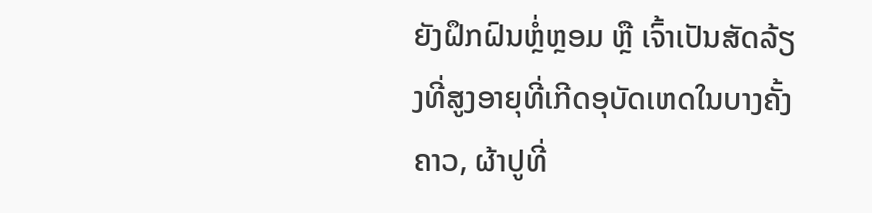ຍັງຝຶກຝົນຫຼໍ່ຫຼອມ ຫຼື ເຈົ້າເປັນສັດລ້ຽງທີ່ສູງອາຍຸທີ່ເກີດອຸບັດເຫດໃນບາງຄັ້ງຄາວ, ຜ້າປູທີ່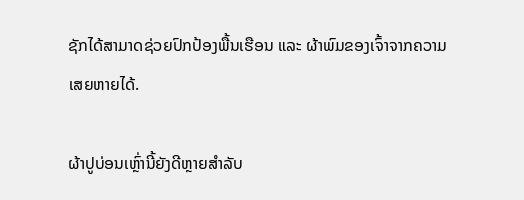ຊັກໄດ້ສາມາດຊ່ວຍປົກປ້ອງພື້ນເຮືອນ ແລະ ຜ້າພົມຂອງເຈົ້າຈາກຄວາມເສຍຫາຍໄດ້.

ຜ້າປູບ່ອນເຫຼົ່ານີ້ຍັງດີຫຼາຍສຳລັບ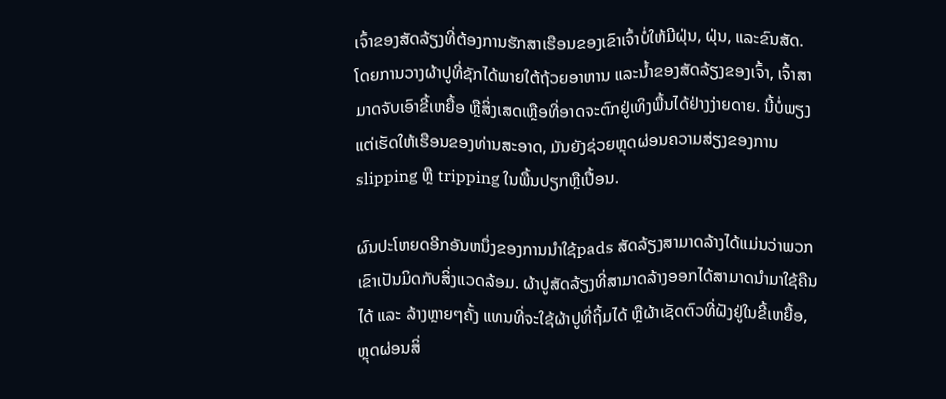ເຈົ້າຂອງສັດລ້ຽງທີ່ຕ້ອງການຮັກສາເຮືອນຂອງເຂົາເຈົ້າບໍ່ໃຫ້ມີຝຸ່ນ, ຝຸ່ນ, ແລະຂົນສັດ. ໂດຍການວາງຜ້າປູທີ່ຊັກໄດ້ພາຍໃຕ້ຖ້ວຍອາຫານ ແລະນໍ້າຂອງສັດລ້ຽງຂອງເຈົ້າ, ເຈົ້າສາມາດຈັບເອົາຂີ້ເຫຍື້ອ ຫຼືສິ່ງເສດເຫຼືອທີ່ອາດຈະຕົກຢູ່ເທິງພື້ນໄດ້ຢ່າງງ່າຍດາຍ. ນີ້ບໍ່ພຽງແຕ່ເຮັດໃຫ້ເຮືອນຂອງທ່ານສະອາດ, ມັນຍັງຊ່ວຍຫຼຸດຜ່ອນຄວາມສ່ຽງຂອງການ slipping ຫຼື tripping ໃນພື້ນປຽກຫຼືເປື້ອນ.

ຜົນປະໂຫຍດອີກອັນຫນຶ່ງຂອງການນໍາໃຊ້pads ສັດລ້ຽງສາມາດລ້າງໄດ້ແມ່ນວ່າພວກເຂົາເປັນມິດກັບສິ່ງແວດລ້ອມ. ຜ້າປູສັດລ້ຽງທີ່ສາມາດລ້າງອອກໄດ້ສາມາດນໍາມາໃຊ້ຄືນໄດ້ ແລະ ລ້າງຫຼາຍໆຄັ້ງ ແທນທີ່ຈະໃຊ້ຜ້າປູທີ່ຖິ້ມໄດ້ ຫຼືຜ້າເຊັດຕົວທີ່ຝັງຢູ່ໃນຂີ້ເຫຍື້ອ, ຫຼຸດຜ່ອນສິ່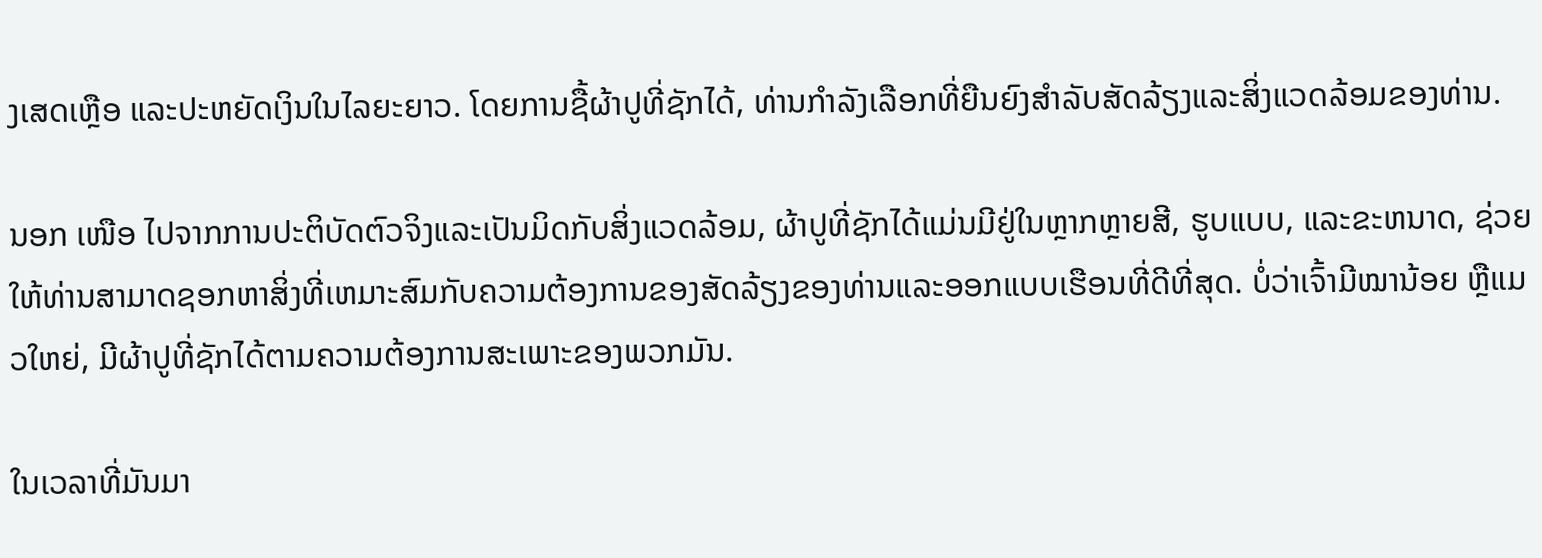ງເສດເຫຼືອ ແລະປະຫຍັດເງິນໃນໄລຍະຍາວ. ໂດຍການຊື້ຜ້າປູທີ່ຊັກໄດ້, ທ່ານກໍາລັງເລືອກທີ່ຍືນຍົງສໍາລັບສັດລ້ຽງແລະສິ່ງແວດລ້ອມຂອງທ່ານ.

ນອກ ເໜືອ ໄປຈາກການປະຕິບັດຕົວຈິງແລະເປັນມິດກັບສິ່ງແວດລ້ອມ, ຜ້າປູທີ່ຊັກໄດ້ແມ່ນມີຢູ່ໃນຫຼາກຫຼາຍສີ, ຮູບແບບ, ແລະຂະຫນາດ, ຊ່ວຍໃຫ້ທ່ານສາມາດຊອກຫາສິ່ງທີ່ເຫມາະສົມກັບຄວາມຕ້ອງການຂອງສັດລ້ຽງຂອງທ່ານແລະອອກແບບເຮືອນທີ່ດີທີ່ສຸດ. ບໍ່ວ່າເຈົ້າມີໝານ້ອຍ ຫຼືແມວໃຫຍ່, ມີຜ້າປູທີ່ຊັກໄດ້ຕາມຄວາມຕ້ອງການສະເພາະຂອງພວກມັນ.

ໃນເວລາທີ່ມັນມາ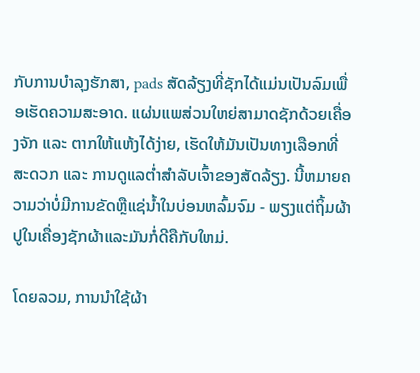ກັບການບໍາລຸງຮັກສາ, pads ສັດລ້ຽງທີ່ຊັກໄດ້ແມ່ນເປັນລົມເພື່ອເຮັດຄວາມສະອາດ. ແຜ່ນແພສ່ວນໃຫຍ່ສາມາດຊັກດ້ວຍເຄື່ອງຈັກ ແລະ ຕາກໃຫ້ແຫ້ງໄດ້ງ່າຍ, ເຮັດໃຫ້ມັນເປັນທາງເລືອກທີ່ສະດວກ ແລະ ການດູແລຕໍ່າສໍາລັບເຈົ້າຂອງສັດລ້ຽງ. ນີ້ຫມາຍຄວາມວ່າບໍ່ມີການຂັດຫຼືແຊ່ນ້ຳໃນບ່ອນຫລົ້ມຈົມ - ພຽງແຕ່ຖິ້ມຜ້າປູໃນເຄື່ອງຊັກຜ້າແລະມັນກໍ່ດີຄືກັບໃຫມ່.

ໂດຍລວມ, ການນໍາໃຊ້ຜ້າ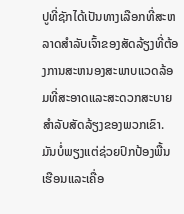ປູທີ່ຊັກໄດ້ເປັນທາງເລືອກທີ່ສະຫລາດສໍາລັບເຈົ້າຂອງສັດລ້ຽງທີ່ຕ້ອງການສະຫນອງສະພາບແວດລ້ອມທີ່ສະອາດແລະສະດວກສະບາຍສໍາລັບສັດລ້ຽງຂອງພວກເຂົາ. ມັນບໍ່ພຽງແຕ່ຊ່ວຍປົກປ້ອງພື້ນເຮືອນແລະເຄື່ອ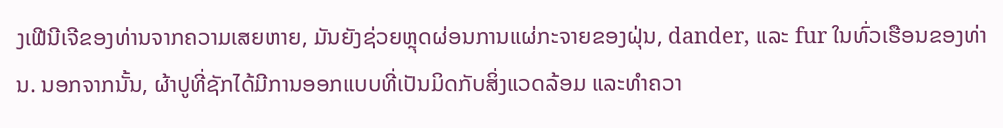ງເຟີນີເຈີຂອງທ່ານຈາກຄວາມເສຍຫາຍ, ມັນຍັງຊ່ວຍຫຼຸດຜ່ອນການແຜ່ກະຈາຍຂອງຝຸ່ນ, dander, ແລະ fur ໃນທົ່ວເຮືອນຂອງທ່ານ. ນອກຈາກນັ້ນ, ຜ້າປູທີ່ຊັກໄດ້ມີການອອກແບບທີ່ເປັນມິດກັບສິ່ງແວດລ້ອມ ແລະທໍາຄວາ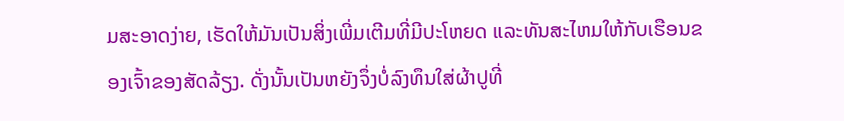ມສະອາດງ່າຍ, ເຮັດໃຫ້ມັນເປັນສິ່ງເພີ່ມເຕີມທີ່ມີປະໂຫຍດ ແລະທັນສະໄຫມໃຫ້ກັບເຮືອນຂອງເຈົ້າຂອງສັດລ້ຽງ. ດັ່ງນັ້ນເປັນຫຍັງຈຶ່ງບໍ່ລົງທຶນໃສ່ຜ້າປູທີ່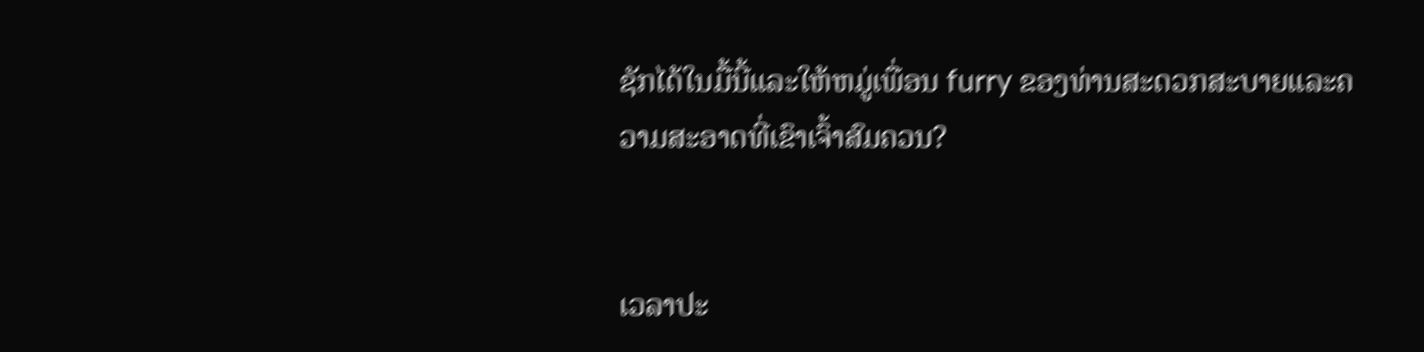ຊັກໄດ້ໃນມື້ນີ້ແລະໃຫ້ຫມູ່ເພື່ອນ furry ຂອງທ່ານສະດວກສະບາຍແລະຄວາມສະອາດທີ່ເຂົາເຈົ້າສົມຄວນ?


ເວລາປະ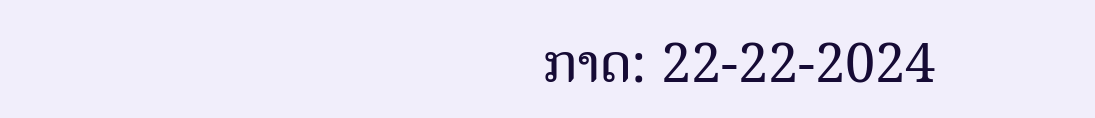ກາດ: 22-22-2024